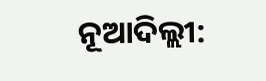ନୂଆଦିଲ୍ଲୀ: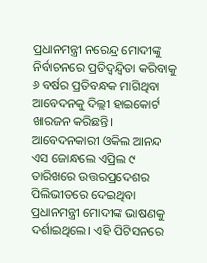ପ୍ରଧାନମନ୍ତ୍ରୀ ନରେନ୍ଦ୍ର ମୋଦୀଙ୍କୁ ନିର୍ବାଚନରେ ପ୍ରତିଦ୍ୱନ୍ଦ୍ୱିତା କରିବାକୁ ୬ ବର୍ଷର ପ୍ରତିବନ୍ଧକ ମାଗିଥିବା ଆବେଦନକୁ ଦିଲ୍ଲୀ ହାଇକୋର୍ଟ ଖାରଜନ କରିଛନ୍ତି।
ଆବେଦନକାରୀ ଓକିଲ ଆନନ୍ଦ ଏସ ଜୋନ୍ଧଲେ ଏପ୍ରିଲ ୯ ତାରିଖରେ ଉତ୍ତରପ୍ରଦେଶର ପିଲିଭୀତରେ ଦେଇଥିବା ପ୍ରଧାନମନ୍ତ୍ରୀ ମୋଦୀଙ୍କ ଭାଷଣକୁ ଦର୍ଶାଇଥିଲେ। ଏହି ପିଟିସନରେ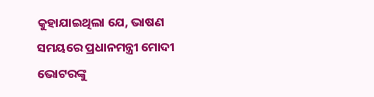କୁହାଯାଇଥିଲା ଯେ, ଭାଷଣ ସମୟରେ ପ୍ରଧାନମନ୍ତ୍ରୀ ମୋଦୀ ଭୋଟରଙ୍କୁ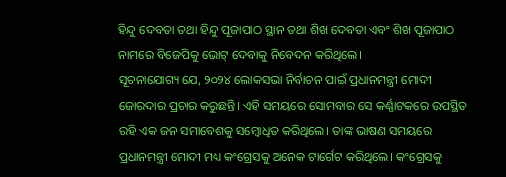ହିନ୍ଦୁ ଦେବତା ତଥା ହିନ୍ଦୁ ପୂଜାପାଠ ସ୍ଥାନ ତଥା ଶିଖ ଦେବତା ଏବଂ ଶିଖ ପୂଜାପାଠ ନାମରେ ବିଜେପିକୁ ଭୋଟ୍ ଦେବାକୁ ନିବେଦନ କରିଥିଲେ।
ସୂଚନାଯୋଗ୍ୟ ଯେ, ୨୦୨୪ ଲୋକସଭା ନିର୍ବାଚନ ପାଇଁ ପ୍ରଧାନମନ୍ତ୍ରୀ ମୋଦୀ ଜୋରଦାର ପ୍ରଚାର କରୁଛନ୍ତି। ଏହି ସମୟରେ ସୋମବାର ସେ କର୍ଣ୍ଣାଟକରେ ଉପସ୍ଥିତ ରହି ଏକ ଜନ ସମାବେଶକୁ ସମ୍ବୋଧିତ କରିଥିଲେ। ତାଙ୍କ ଭାଷଣ ସମୟରେ ପ୍ରଧାନମନ୍ତ୍ରୀ ମୋଦୀ ମଧ୍ୟ କଂଗ୍ରେସକୁ ଅନେକ ଟାର୍ଗେଟ କରିଥିଲେ। କଂଗ୍ରେସକୁ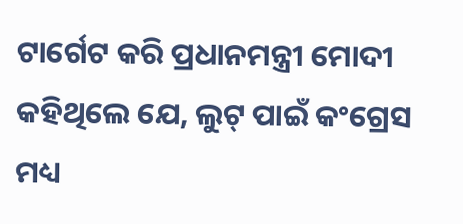ଟାର୍ଗେଟ କରି ପ୍ରଧାନମନ୍ତ୍ରୀ ମୋଦୀ କହିଥିଲେ ଯେ, ଲୁଟ୍ ପାଇଁ କଂଗ୍ରେସ ମଧ୍ୟ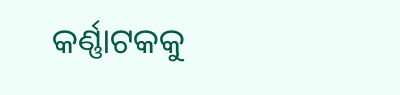କର୍ଣ୍ଣାଟକକୁ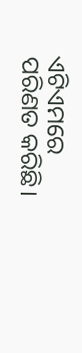ଏଟିଏମରେ ପରିଣତ କରିଛି।